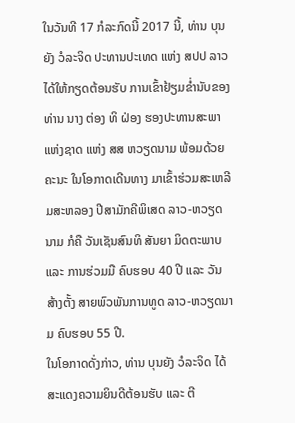ໃນວັນທີ 17 ກໍລະກົດນີ້ 2017 ນີ້, ທ່ານ ບຸນຍັງ ວໍລະຈິດ ປະທານປະເທດ ແຫ່ງ ສປປ ລາວ ໄດ້ໃຫ້ກຽດຕ້ອນຮັບ ການເຂົ້າຢ້ຽມຂ່ຳນັບຂອງທ່ານ ນາງ ຕ່ອງ ທິ ຝ່ອງ ຮອງປະທານສະພາແຫ່ງຊາດ ແຫ່ງ ສສ ຫວຽດນາມ ພ້ອມດ້ວຍຄະນະ ໃນໂອກາດເດີນທາງ ມາເຂົ້າຮ່ວມສະເຫລີມສະຫລອງ ປີສາມັກຄີພິເສດ ລາວ-ຫວຽດນາມ ກໍຄື ວັນເຊັນສົນທິ ສັນຍາ ມິດຕະພາບ ແລະ ການຮ່ວມມື ຄົບຮອບ 40 ປີ ແລະ ວັນສ້າງຕັ້ງ ສາຍພົວພັນການທູດ ລາວ-ຫວຽດນາມ ຄົບຮອບ 55 ປີ.
ໃນໂອກາດດັ່ງກ່າວ, ທ່ານ ບຸນຍັງ ວໍລະຈິດ ໄດ້ສະແດງຄວາມຍິນດີຕ້ອນຮັບ ແລະ ຕີ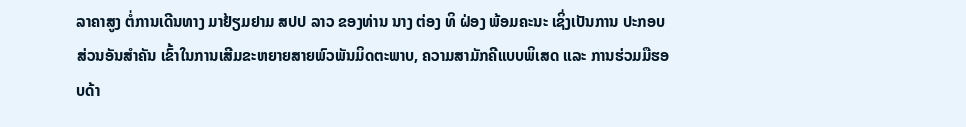ລາຄາສູງ ຕໍ່ການເດີນທາງ ມາຢ້ຽມຢາມ ສປປ ລາວ ຂອງທ່ານ ນາງ ຕ່ອງ ທິ ຝ່ອງ ພ້ອມຄະນະ ເຊິ່ງເປັນການ ປະກອບສ່ວນອັນສຳຄັນ ເຂົ້າໃນການເສີມຂະຫຍາຍສາຍພົວພັນມິດຕະພາບ, ຄວາມສາມັກຄີແບບພິເສດ ແລະ ການຮ່ວມມືຮອບດ້າ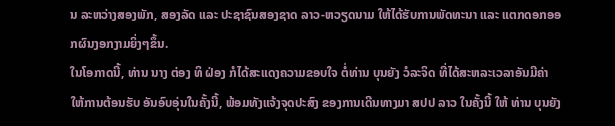ນ ລະຫວ່າງສອງພັກ, ສອງລັດ ແລະ ປະຊາຊົນສອງຊາດ ລາວ-ຫວຽດນາມ ໃຫ້ໄດ້ຮັບການພັດທະນາ ແລະ ແຕກດອກອອກຜົນງອກງາມຍິ່ງໆຂຶ້ນ.
ໃນໂອກາດນີ້, ທ່ານ ນາງ ຕ່ອງ ທິ ຝ່ອງ ກໍໄດ້ສະແດງຄວາມຂອບໃຈ ຕໍ່ທ່ານ ບຸນຍັງ ວໍລະຈິດ ທີ່ໄດ້ສະຫລະເວລາອັນມີຄ່າ ໃຫ້ການຕ້ອນຮັບ ອັນອົບອຸ່ນໃນຄັ້ງນີ້, ພ້ອມທັງແຈ້ງຈຸດປະສົງ ຂອງການເດີນທາງມາ ສປປ ລາວ ໃນຄັ້ງນີ້ ໃຫ້ ທ່ານ ບຸນຍັງ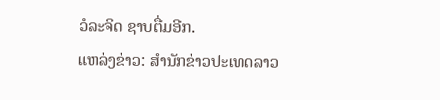ວໍລະຈິດ ຊາບຕື່ມອີກ.
ແຫລ່ງຂ່າວ: ສຳນັກຂ່າວປະເທດລາວ